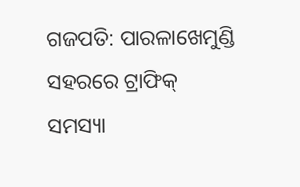ଗଜପତି: ପାରଳାଖେମୁଣ୍ଡି ସହରରେ ଟ୍ରାଫିକ୍ ସମସ୍ୟା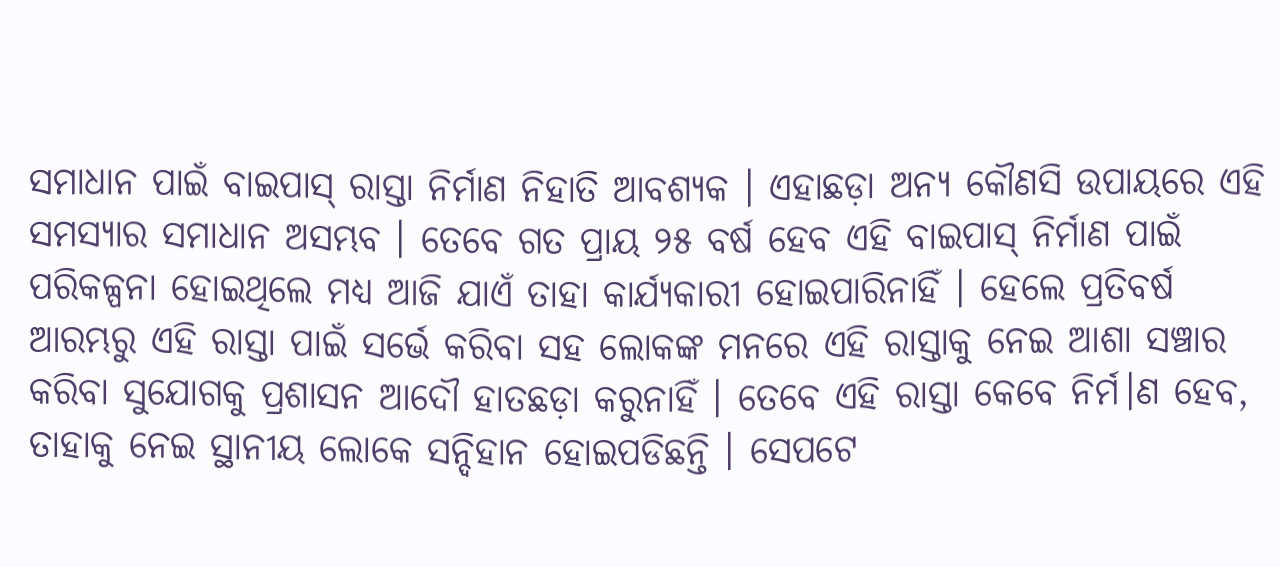ସମାଧାନ ପାଇଁ ବାଇପାସ୍ ରାସ୍ତା ନିର୍ମାଣ ନିହାତି ଆବଶ୍ୟକ । ଏହାଛଡ଼ା ଅନ୍ୟ କୌଣସି ଉପାୟରେ ଏହି ସମସ୍ୟାର ସମାଧାନ ଅସମ୍ଭବ । ତେବେ ଗତ ପ୍ରାୟ ୨୫ ବର୍ଷ ହେବ ଏହି ବାଇପାସ୍ ନିର୍ମାଣ ପାଇଁ ପରିକଳ୍ପନା ହୋଇଥିଲେ ମଧ୍ୟ ଆଜି ଯାଏଁ ତାହା କାର୍ଯ୍ୟକାରୀ ହୋଇପାରିନାହିଁ । ହେଲେ ପ୍ରତିବର୍ଷ ଆରମ୍ଭରୁ ଏହି ରାସ୍ତା ପାଇଁ ସର୍ଭେ କରିବା ସହ ଲୋକଙ୍କ ମନରେ ଏହି ରାସ୍ତାକୁ ନେଇ ଆଶା ସଞ୍ଚାର କରିବା ସୁଯୋଗକୁ ପ୍ରଶାସନ ଆଦୌ ହାତଛଡ଼ା କରୁନାହିଁ । ତେବେ ଏହି ରାସ୍ତା କେବେ ନିର୍ମ।ଣ ହେବ, ତାହାକୁ ନେଇ ସ୍ଥାନୀୟ ଲୋକେ ସନ୍ଦିହାନ ହୋଇପଡିଛନ୍ତି । ସେପଟେ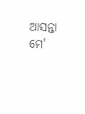ଆସନ୍ତା ମେ'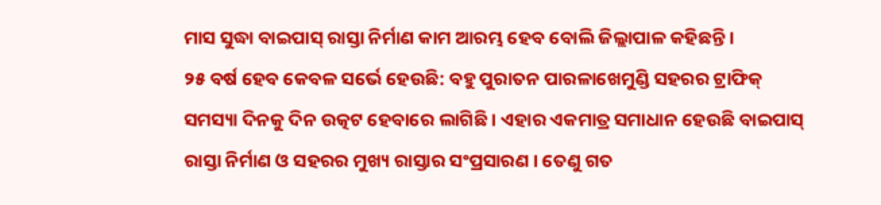ମାସ ସୁଦ୍ଧା ବାଇପାସ୍ ରାସ୍ତା ନିର୍ମାଣ କାମ ଆରମ୍ଭ ହେବ ବୋଲି ଜିଲ୍ଲାପାଳ କହିଛନ୍ତି ।
୨୫ ବର୍ଷ ହେବ କେବଳ ସର୍ଭେ ହେଉଛି: ବହୁ ପୁରାତନ ପାରଳାଖେମୁଣ୍ଡି ସହରର ଟ୍ରାଫିକ୍ ସମସ୍ୟା ଦିନକୁ ଦିନ ଉତ୍କଟ ହେବାରେ ଲାଗିଛି । ଏହାର ଏକମାତ୍ର ସମାଧାନ ହେଉଛି ବାଇପାସ୍ ରାସ୍ତା ନିର୍ମାଣ ଓ ସହରର ମୁଖ୍ୟ ରାସ୍ତାର ସଂପ୍ରସାରଣ । ତେଣୁ ଗତ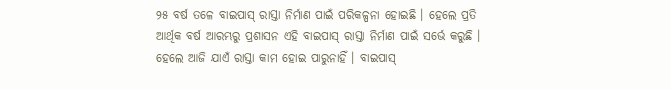୨୫ ବର୍ଷ ତଳେ ବାଇପାସ୍ ରାସ୍ତା ନିର୍ମାଣ ପାଇଁ ପରିକଳ୍ପନା ହୋଇଛି । ହେଲେ ପ୍ରତି ଆର୍ଥିକ ବର୍ଷ ଆରମ୍ଭରୁ ପ୍ରଶାସନ ଏହି ବାଇପାସ୍ ରାସ୍ତା ନିର୍ମାଣ ପାଇଁ ସର୍ଭେ କରୁଛି । ହେଲେ ଆଜି ଯାଏଁ ରାସ୍ତା କାମ ହୋଇ ପାରୁନାହିଁ । ବାଇପାସ୍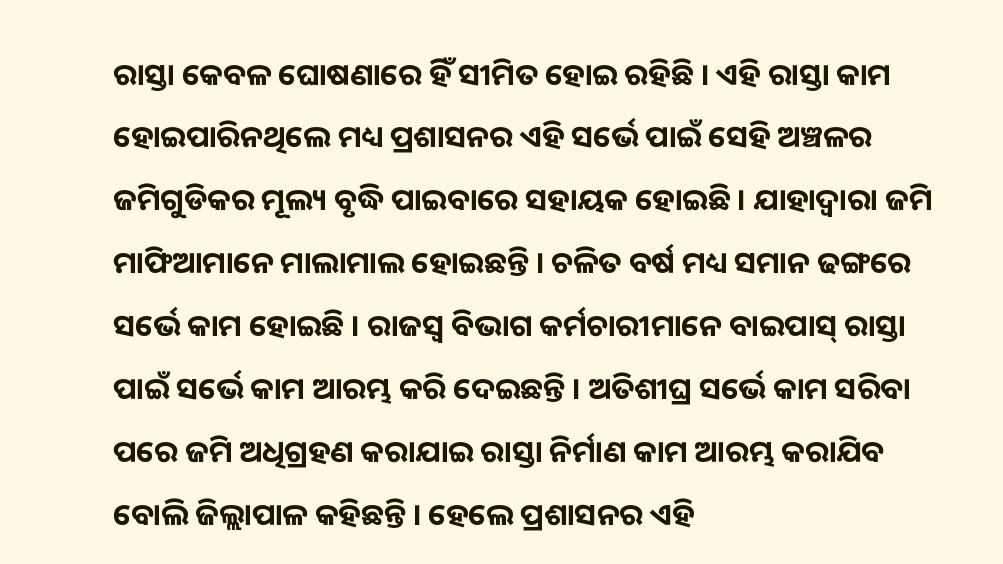ରାସ୍ତା କେବଳ ଘୋଷଣାରେ ହିଁ ସୀମିତ ହୋଇ ରହିଛି । ଏହି ରାସ୍ତା କାମ ହୋଇପାରିନଥିଲେ ମଧ୍ୟ ପ୍ରଶାସନର ଏହି ସର୍ଭେ ପାଇଁ ସେହି ଅଞ୍ଚଳର ଜମିଗୁଡିକର ମୂଲ୍ୟ ବୃଦ୍ଧି ପାଇବାରେ ସହାୟକ ହୋଇଛି । ଯାହାଦ୍ବାରା ଜମି ମାଫିଆମାନେ ମାଲାମାଲ ହୋଇଛନ୍ତି । ଚଳିତ ବର୍ଷ ମଧ୍ୟ ସମାନ ଢଙ୍ଗରେ ସର୍ଭେ କାମ ହୋଇଛି । ରାଜସ୍ବ ବିଭାଗ କର୍ମଚାରୀମାନେ ବାଇପାସ୍ ରାସ୍ତା ପାଇଁ ସର୍ଭେ କାମ ଆରମ୍ଭ କରି ଦେଇଛନ୍ତି । ଅତିଶୀଘ୍ର ସର୍ଭେ କାମ ସରିବା ପରେ ଜମି ଅଧିଗ୍ରହଣ କରାଯାଇ ରାସ୍ତା ନିର୍ମାଣ କାମ ଆରମ୍ଭ କରାଯିବ ବୋଲି ଜିଲ୍ଲାପାଳ କହିଛନ୍ତି । ହେଲେ ପ୍ରଶାସନର ଏହି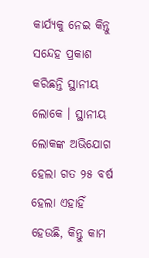କାର୍ଯ୍ୟକୁ ନେଇ କିନ୍ତୁ ସନ୍ଦେହ ପ୍ରକାଶ କରିଛନ୍ତି ସ୍ଥାନୀୟ ଲୋକେ । ସ୍ଥାନୀୟ ଲୋକଙ୍କ ଅଭିଯୋଗ ହେଲା ଗତ ୨୫ ବର୍ଷ ହେଲା ଏହାହିଁ ହେଉଛି, କିନ୍ତୁ କାମ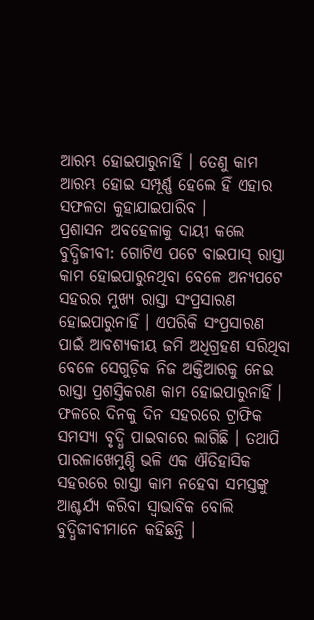ଆରମ୍ଭ ହୋଇପାରୁନାହିଁ । ତେଣୁ କାମ ଆରମ୍ଭ ହୋଇ ସମ୍ପୂର୍ଣ୍ଣ ହେଲେ ହିଁ ଏହାର ସଫଳତା କୁହାଯାଇପାରିବ ।
ପ୍ରଶାସନ ଅବହେଳାକୁ ଦାୟୀ କଲେ ବୁଦ୍ଧିଜୀବୀ: ଗୋଟିଏ ପଟେ ବାଇପାସ୍ ରାସ୍ତା କାମ ହୋଇପାରୁନଥିବା ବେଳେ ଅନ୍ୟପଟେ ସହରର ମୁଖ୍ୟ ରାସ୍ତା ସଂପ୍ରସାରଣ ହୋଇପାରୁନାହିଁ । ଏପରିକି ସଂପ୍ରସାରଣ ପାଇଁ ଆବଶ୍ୟକୀୟ ଜମି ଅଧିଗ୍ରହଣ ସରିଥିବା ବେଳେ ସେଗୁଡ଼ିକ ନିଜ ଅକ୍ତିଆରକୁ ନେଇ ରାସ୍ତା ପ୍ରଶସ୍ତିକରଣ କାମ ହୋଇପାରୁନାହିଁ । ଫଳରେ ଦିନକୁ ଦିନ ସହରରେ ଟ୍ରାଫିକ ସମସ୍ୟା ବୃଦ୍ଧି ପାଇବାରେ ଲାଗିଛି । ତଥାପି ପାରଳାଖେମୁଣ୍ଡି ଭଳି ଏକ ଐତିହାସିକ ସହରରେ ରାସ୍ତା କାମ ନହେବା ସମସ୍ତଙ୍କୁ ଆଶ୍ଚର୍ଯ୍ୟ କରିବା ସ୍ବାଭାବିକ ବୋଲି ବୁଦ୍ଧିଜୀବୀମାନେ କହିଛନ୍ତି ।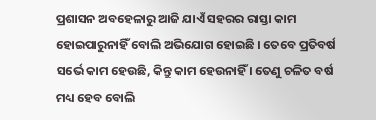ପ୍ରଶାସନ ଅବହେଳାରୁ ଆଜି ଯାଏଁ ସହରର ରାସ୍ତା କାମ ହୋଇପାରୁନାହିଁ ବୋଲି ଅଭିଯୋଗ ହୋଇଛି । ତେବେ ପ୍ରତିବର୍ଷ ସର୍ଭେ କାମ ହେଉଛି, କିନ୍ତୁ କାମ ହେଉନାହିଁ । ତେଣୁ ଚଳିତ ବର୍ଷ ମଧ୍ୟ ହେବ ବୋଲି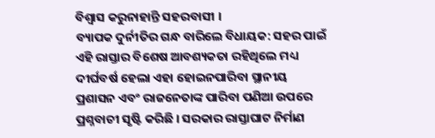ବିଶ୍ବାସ କରୁନାହାନ୍ତି ସହରବାସୀ ।
ବ୍ୟାପକ ଦୁର୍ନୀତିର ଗନ୍ଧ ବାରିଲେ ବିଧାୟକ: ସହର ପାଇଁ ଏହି ରାସ୍ତାର ବିଶେଷ ଆବଶ୍ୟକତା ରହିଥିଲେ ମଧ୍ୟ ଦୀର୍ଘବର୍ଷ ହେଲା ଏହା ହୋଇନପାରିବା ସ୍ଥାନୀୟ ପ୍ରଶାସନ ଏବଂ ରାଜନେତାଙ୍କ ପାରିବା ପଣିଆ ଉପରେ ପ୍ରଶ୍ନବାଚୀ ସୃଷ୍ଟି କରିଛି । ସରକାର ରାସ୍ତାଘାଟ ନିର୍ମାଣ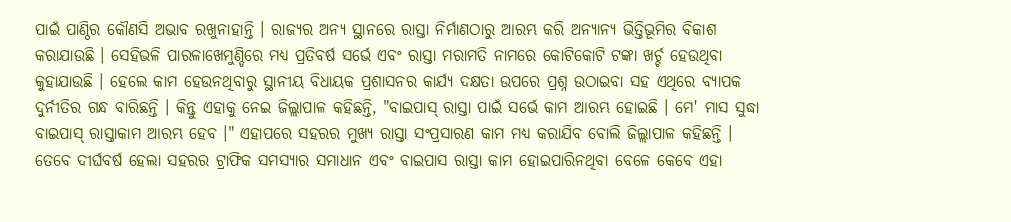ପାଇଁ ପାଣ୍ଠିର କୌଣସି ଅଭାବ ରଖୁନାହାନ୍ତି । ରାଜ୍ୟର ଅନ୍ୟ ସ୍ଥାନରେ ରାସ୍ତା ନିର୍ମାଣଠାରୁ ଆରମ୍ଭ କରି ଅନ୍ୟାନ୍ୟ ଭିତ୍ତିଭୂମିର ବିକାଶ କରାଯାଉଛି । ସେହିଭଳି ପାରଳାଖେମୁଣ୍ଡିରେ ମଧ୍ୟ ପ୍ରତିବର୍ଷ ସର୍ଭେ ଏବଂ ରାସ୍ତା ମରାମତି ନାମରେ କୋଟିକୋଟି ଟଙ୍କା ଖର୍ଚ୍ଚ ହେଉଥିବା କୁହାଯାଉଛି । ହେଲେ କାମ ହେଉନଥିବାରୁ ସ୍ଥାନୀୟ ବିଧାୟକ ପ୍ରଶାସନର କାର୍ଯ୍ୟ ଦକ୍ଷତା ଉପରେ ପ୍ରଶ୍ନ ଉଠାଇବା ସହ ଏଥିରେ ବ୍ୟାପକ ଦୁର୍ନୀତିର ଗନ୍ଧ ବାରିଛନ୍ତି । କିନ୍ତୁ ଏହାକୁ ନେଇ ଜିଲ୍ଲାପାଳ କହିଛନ୍ତି, "ବାଇପାସ୍ ରାସ୍ତା ପାଇଁ ସର୍ଭେ କାମ ଆରମ୍ଭ ହୋଇଛି । ମେ' ମାସ ସୁଦ୍ଧା ବାଇପାସ୍ ରାସ୍ତାକାମ ଆରମ୍ଭ ହେବ ।" ଏହାପରେ ସହରର ମୁଖ୍ୟ ରାସ୍ତା ସଂପ୍ରସାରଣ କାମ ମଧ୍ୟ କରାଯିବ ବୋଲି ଜିଲ୍ଲାପାଳ କହିଛନ୍ତି । ତେବେ ଦୀର୍ଘବର୍ଷ ହେଲା ସହରର ଟ୍ରାଫିକ ସମସ୍ୟାର ସମାଧାନ ଏବଂ ବାଇପାସ ରାସ୍ତା କାମ ହୋଇପାରିନଥିବା ବେଳେ କେବେ ଏହା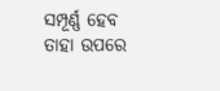ସମ୍ପୂର୍ଣ୍ଣ ହେବ ତାହା ଉପରେ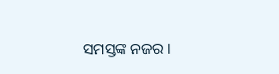ସମସ୍ତଙ୍କ ନଜର ।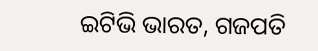ଇଟିଭି ଭାରତ, ଗଜପତି